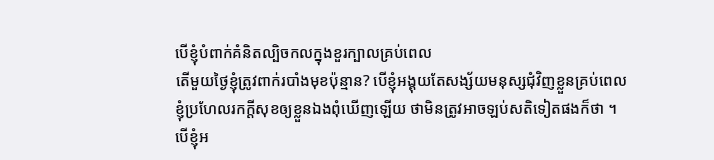បើខ្ញុំបំពាក់គំនិតល្បិចកលក្នុងខួរក្បាលគ្រប់ពេល
តើមួយថ្ងៃខ្ញុំត្រូវពាក់របាំងមុខប៉ុន្មាន? បើខ្ញុំអង្គុយតែសង្ស័យមនុស្សជុំវិញខ្លួនគ្រប់ពេល
ខ្ញុំប្រហែលរកក្ដីសុខឲ្យខ្លួនឯងពុំឃើញឡើយ ថាមិនត្រូវអាចឡប់សតិទៀតផងក៏ថា ។
បើខ្ញុំអ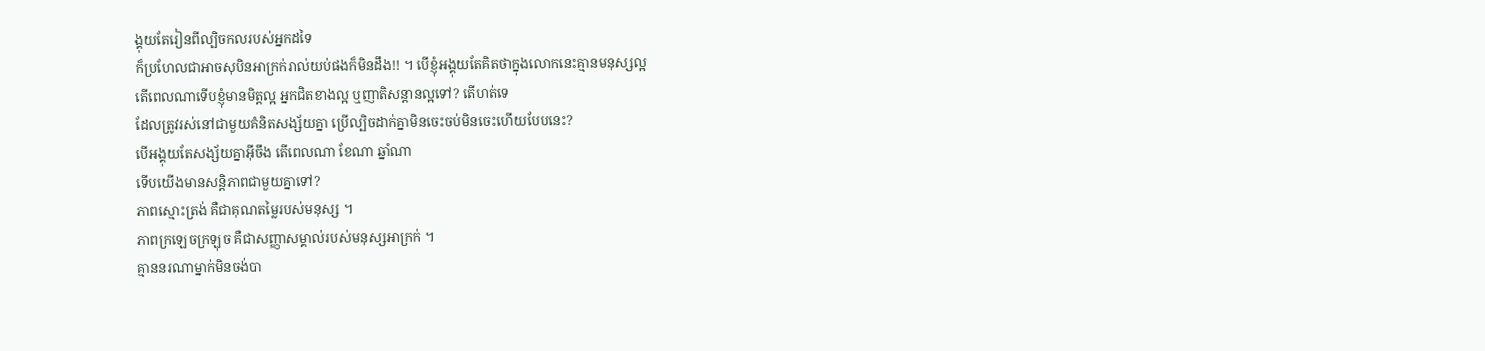ង្គុយតែរៀនពីល្បិចកលរបស់អ្នកដទៃ
ក៏ប្រហែលជាអាចសុបិនអាក្រក់រាល់យប់ផងក៏មិនដឹង!! ។ បើខ្ញុំអង្គុយតែគិតថាក្នុងលោកនេះគ្មានមនុស្សល្អ
តើពេលណាទើបខ្ញុំមានមិត្តល្អ អ្នកជិតខាងល្អ ឬញាតិសន្ដានល្អទៅ? តើហត់ទេ
ដែលត្រូវរស់នៅជាមួយគំនិតសង្ស័យគ្នា ប្រើល្បិចដាក់គ្នាមិនចេះចប់មិនចេះហើយបែបនេះ?
បើអង្គុយតែសង្ស័យគ្នាអ៊ីចឹង តើពេលណា ខែណា ឆ្នាំណា
ទើបយើងមានសន្ដិភាពជាមួយគ្នាទៅ?
ភាពស្មោះត្រង់ គឺជាគុណតម្លៃរបស់មនុស្ស ។
ភាពក្រឡេចក្រឡុច គឺជាសញ្ញាសម្គាល់របស់មនុស្សអាក្រក់ ។
គ្មាននរណាម្នាក់មិនចង់បា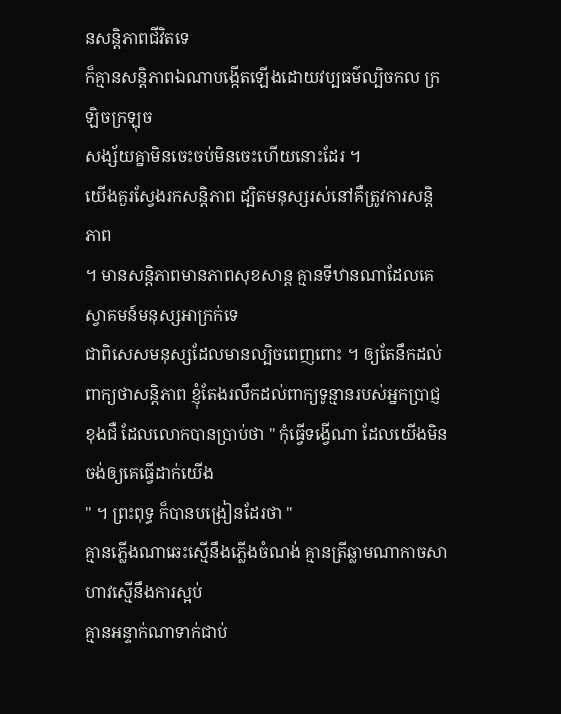នសន្ដិភាពជីវិតទេ
ក៏គ្មានសន្ដិភាពឯណាបង្កើតឡើងដោយវប្បធម៌ល្បិចកល ក្រឡិចក្រឡុច
សង្ស័យគ្នាមិនចេះចប់មិនចេះហើយនោះដែរ ។
យើងគួរស្វែងរកសន្ដិភាព ដ្បិតមនុស្សរស់នៅគឺត្រូវការសន្ដិភាព
។ មានសន្ដិភាពមានភាពសុខសាន្ដ គ្មានទីឋានណាដែលគេស្វាគមន៍មនុស្សអាក្រក់ទេ
ជាពិសេសមនុស្សដែលមានល្បិចពេញពោះ ។ ឲ្យតែនឹកដល់ពាក្យថាសន្ដិភាព ខ្ញុំតែងរលឹកដល់ពាក្យទូន្មានរបស់អ្នកប្រាជ្ញ
ខុងជឺ ដែលលោកបានប្រាប់ថា " កុំធ្វើទង្វើណា ដែលយើងមិនចង់ឲ្យគេធ្វើដាក់យើង
" ។ ព្រះពុទ្ធ ក៏បានបង្រៀនដែរថា "
គ្មានភ្លើងណាឆេះស្មើនឹងភ្លើងចំណង់ គ្មានត្រីឆ្លាមណាកាចសាហាវស្មើនឹងការស្អប់
គ្មានអន្ទាក់ណាទាក់ជាប់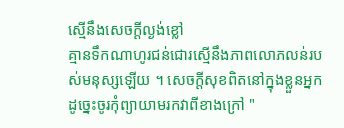ស្មើនឹងសេចក្ដីល្ងង់ខ្លៅ
គ្មានទឹកណាហូរជន់ជោរស្មើនឹងភាពលោភលន់របស់មនុស្សឡើយ ។ សេចក្ដីសុខពិតនៅក្នុងខ្លួនអ្នក
ដូច្នេះចូរកុំព្យាយាមរកវាពីខាងក្រៅ "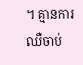។ គ្មានការឈឺចាប់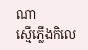ណា
ស្មើភ្លើងកិលេ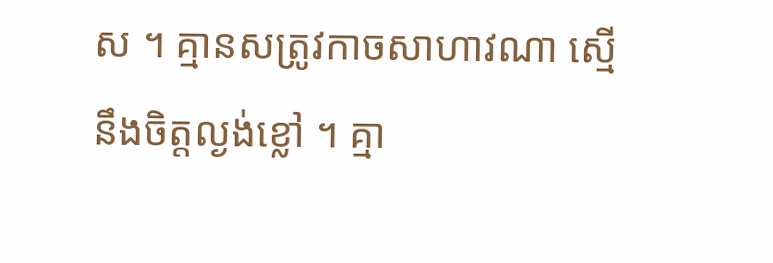ស ។ គ្មានសត្រូវកាចសាហាវណា ស្មើនឹងចិត្តល្ងង់ខ្លៅ ។ គ្មា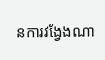នការវង្វែងណា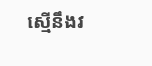ស្មើនឹងវ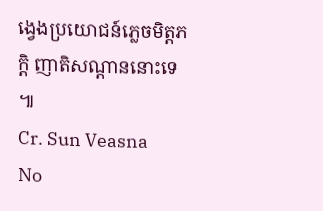ង្វេងប្រយោជន៍ភ្លេចមិត្តភក្តិ ញាតិសណ្ដាននោះទេ ៕
Cr. Sun Veasna
No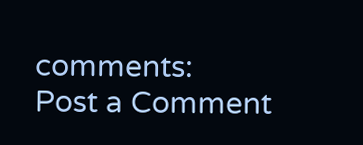comments:
Post a Comment